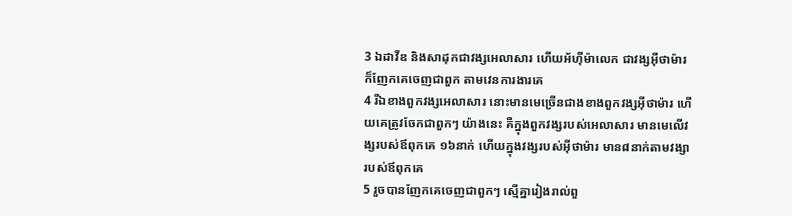3 ឯដាវីឌ និងសាដុកជាវង្សអេលាសារ ហើយអ័ហ៊ីម៉ាលេក ជាវង្សអ៊ីថាម៉ារ ក៏ញែកគេចេញជាពួក តាមវេនការងារគេ
4 រីឯខាងពួកវង្សអេលាសារ នោះមានមេច្រើនជាងខាងពួកវង្សអ៊ីថាម៉ារ ហើយគេត្រូវចែកជាពួកៗ យ៉ាងនេះ គឺក្នុងពួកវង្សរបស់អេលាសារ មានមេលើវង្សរបស់ឪពុកគេ ១៦នាក់ ហើយក្នុងវង្សរបស់អ៊ីថាម៉ារ មាន៨នាក់តាមវង្សារបស់ឪពុកគេ
5 រួចបានញែកគេចេញជាពួកៗ ស្មើគ្នារៀងរាល់ពួ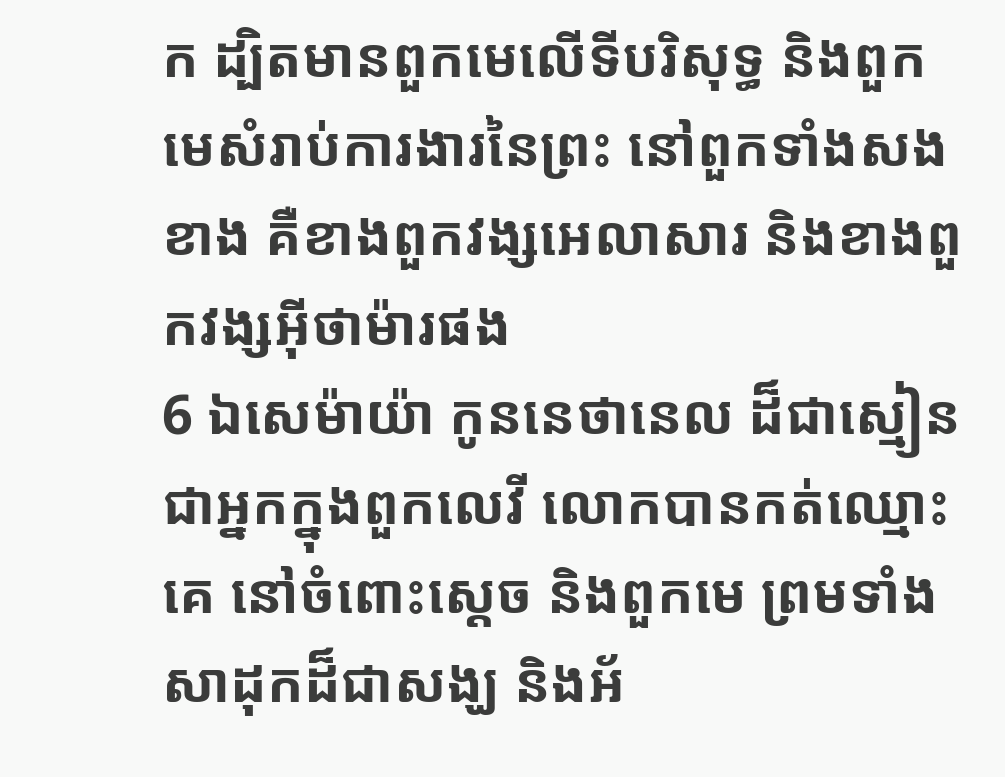ក ដ្បិតមានពួកមេលើទីបរិសុទ្ធ និងពួកមេសំរាប់ការងារនៃព្រះ នៅពួកទាំងសងខាង គឺខាងពួកវង្សអេលាសារ និងខាងពួកវង្សអ៊ីថាម៉ារផង
6 ឯសេម៉ាយ៉ា កូននេថានេល ដ៏ជាស្មៀន ជាអ្នកក្នុងពួកលេវី លោកបានកត់ឈ្មោះគេ នៅចំពោះស្តេច និងពួកមេ ព្រមទាំងសាដុកដ៏ជាសង្ឃ និងអ័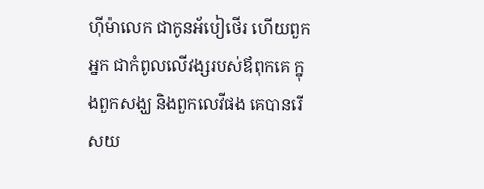ហ៊ីម៉ាលេក ជាកូនអ័បៀថើរ ហើយពួកអ្នក ជាកំពូលលើវង្សរបស់ឪពុកគេ ក្នុងពួកសង្ឃ និងពួកលេវីផង គេបានរើសយ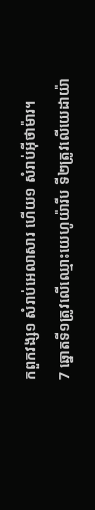កពួកវង្ស១ សំរាប់អេលាសារ ហើយ១ សំរាប់អ៊ីថាម៉ារ។
7 ឆ្នោតទី១ត្រូវលើឈ្មោះយេហូយ៉ារីប ទី២ត្រូវលើយេដាយ៉ា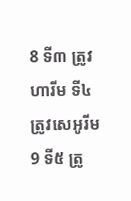8 ទី៣ ត្រូវហារីម ទី៤ ត្រូវសេអូរីម
9 ទី៥ ត្រូ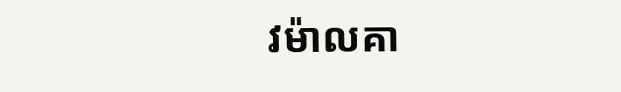វម៉ាលគា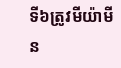ទី៦ត្រូវមីយ៉ាមីន